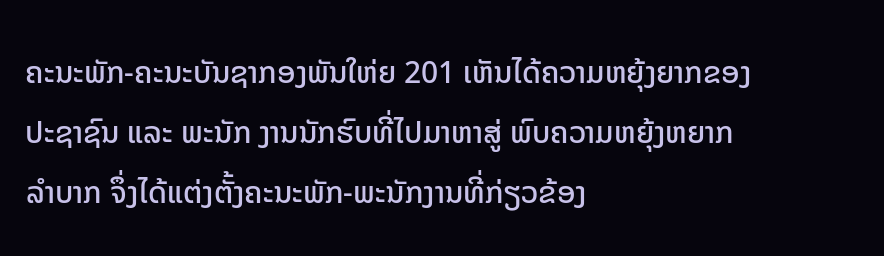ຄະນະພັກ-ຄະນະບັນຊາກອງພັນໃຫ່ຍ 201 ເຫັນໄດ້ຄວາມຫຍຸ້ງຍາກຂອງປະຊາຊົນ ແລະ ພະນັກ ງານນັກຮົບທີ່ໄປມາຫາສູ່ ພົບຄວາມຫຍຸ້ງຫຍາກລໍາບາກ ຈຶ່ງໄດ້ແຕ່ງຕັ້ງຄະນະພັກ-ພະນັກງານທີ່ກ່ຽວຂ້ອງ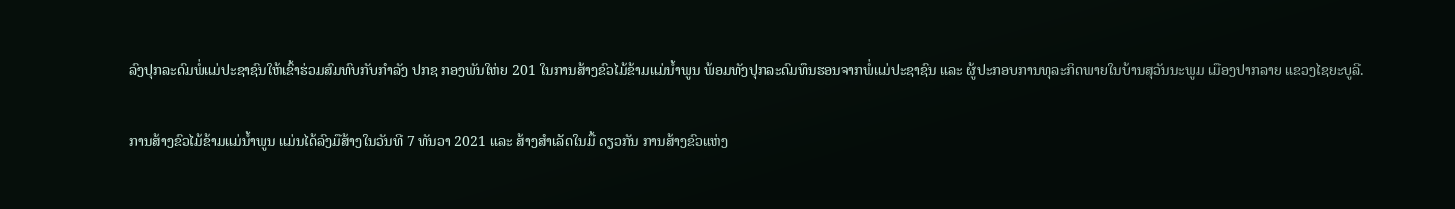ລົງປຸກລະດົມພໍ່ແມ່ປະຊາຊົນໃຫ້ເຂົ້າຮ່ວມສົມທົບກັບກຳລັງ ປກຊ ກອງພັນໃຫ່ຍ 201 ໃນການສ້າງຂົວໄມ້ຂ້າມແມ່ນໍ້າພູນ ພ້ອມທັງປຸກລະດົມທຶນຮອນຈາກພໍ່ແມ່ປະຊາຊົນ ແລະ ຜູ້ປະກອບການທຸລະກິດພາຍໃນບ້ານສຸວັນນະພູມ ເມືອງປາກລາຍ ແຂວງໄຊຍະບູລີ.

ການສ້າງຂົວໄມ້ຂ້າມແມ່ນໍ້າພູນ ແມ່ນໄດ້ລົງມືສ້າງໃນວັນທີ 7 ທັນວາ 2021 ແລະ ສ້າງສຳເລັດໃນມື້ ດຽວກັນ ການສ້າງຂົວແຫ່ງ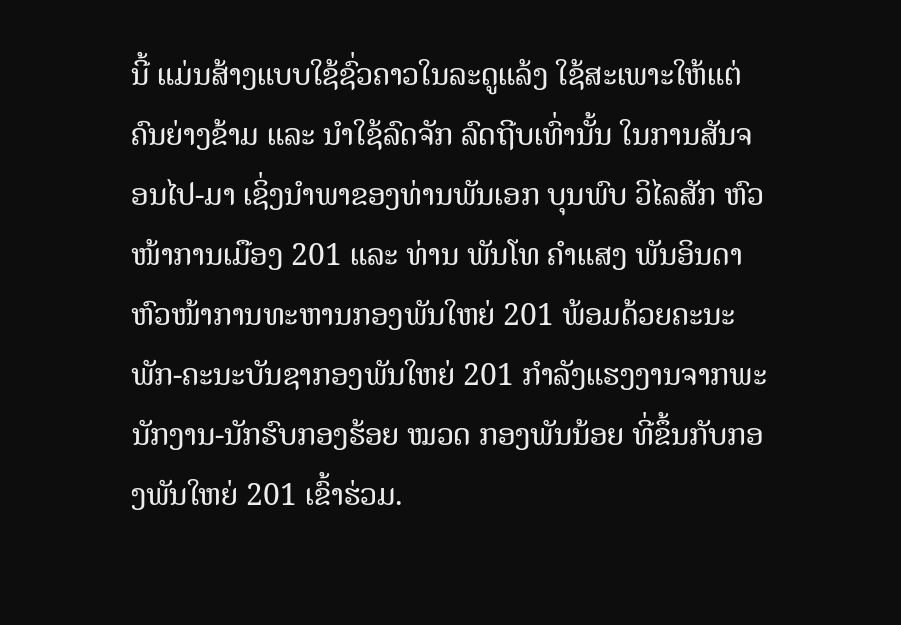ນີ້ ແມ່ນສ້າງແບບໃຊ້ຊົ່ວຄາວໃນລະດູແລ້ງ ໃຊ້ສະເພາະໃຫ້ແຕ່ຄົນຍ່າງຂ້າມ ແລະ ນໍາໃຊ້ລົດຈັກ ລົດຖີບເທົ່ານັ້ນ ໃນການສັນຈອນໄປ-ມາ ເຊິ່ງນຳພາຂອງທ່ານພັນເອກ ບຸນພົບ ວິໄລສັກ ຫົວໜ້າການເມືອງ 201 ແລະ ທ່ານ ພັນໂທ ຄຳແສງ ພັນອິນດາ ຫົວໜ້າການທະຫານກອງພັນໃຫຍ່ 201 ພ້ອມດ້ວຍຄະນະພັກ-ຄະນະບັນຊາກອງພັນໃຫຍ່ 201 ກຳລັງແຮງງານຈາກພະນັກງານ-ນັກຮົບກອງຮ້ອຍ ໝວດ ກອງພັນນ້ອຍ ທີ່ຂຶ້ນກັບກອງພັນໃຫຍ່ 201 ເຂົ້າຮ່ວມ.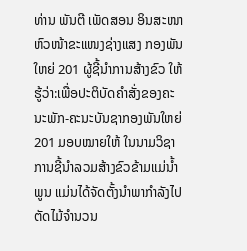ທ່ານ ພັນຕີ ເພັດສອນ ອິນສະໜາ ຫົວໜ້າຂະແໜງຊ່າງແສງ ກອງພັນໃຫຍ່ 201 ຜູ້ຊີ້ນໍາການສ້າງຂົວ ໃຫ້ຮູ້ວ່າ:ເພື່ອປະຕິບັດຄໍາສັ່ງຂອງຄະນະພັກ-ຄະນະບັນຊາກອງພັນໃຫຍ່ 201 ມອບໝາຍໃຫ້ ໃນນາມວິຊາການຊີ້ນຳລວມສ້າງຂົວຂ້າມແມ່ນ້ຳພູນ ແມ່ນໄດ້ຈັດຕັ້ງນຳພາກຳລັງໄປຕັດໄມ້ຈຳນວນ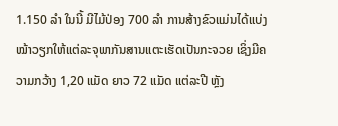1.150 ລຳ ໃນນີ້ ມີໄມ້ປ່ອງ 700 ລຳ ການສ້າງຂົວແມ່ນໄດ້ແບ່ງໝ້າວຽກໃຫ້ແຕ່ລະຈຸພາກັນສານແຕະເຮັດເປັນກະຈວຍ ເຊິ່ງມີຄວາມກວ້າງ 1,20 ແມັດ ຍາວ 72 ແມັດ ແຕ່ລະປີ ຫຼັງ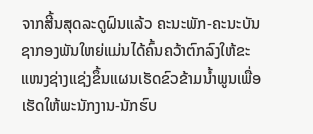ຈາກສີ້ນສຸດລະດູຝົນແລ້ວ ຄະນະພັກ-ຄະນະບັນຊາກອງພັນໃຫຍ່ແມ່ນໄດ້ຄົ້ນຄວ້າຕົກລົງໃຫ້ຂະແໜງຊ່າງແຊ່ງຂຶ້ນແຜນເຮັດຂົວຂ້າມນ້ຳພູນເພື່ອເຮັດໃຫ້ພະນັກງານ-ນັກຮົບ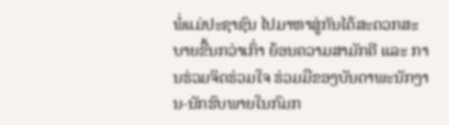ພໍ່ແມ່ປະຊາຊົນ ໄປມາຫາສູ່ກັນໄດ້ສະດວກສະບາຍຂື້ນກວ່າເກົ່າ ຍ້ອນຄວາມສາມັກຄີ ແລະ ການຮ່ວມຈິດຮ່ວມໃຈ ຮ່ວມມືຂອງບັນດາພະນັກງານ-ນັກຮົບພາຍໃນກົມກ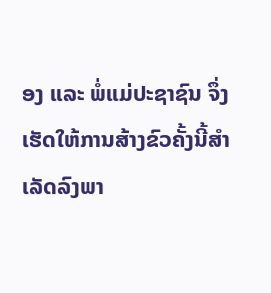ອງ ແລະ ພໍ່ແມ່ປະຊາຊົນ ຈຶ່ງເຮັດໃຫ້ການສ້າງຂົວຄັ້ງນີ້ສຳເລັດລົງພາ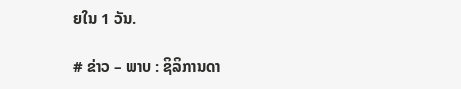ຍໃນ 1 ວັນ.

# ຂ່າວ – ພາບ : ຊິລິການດາ